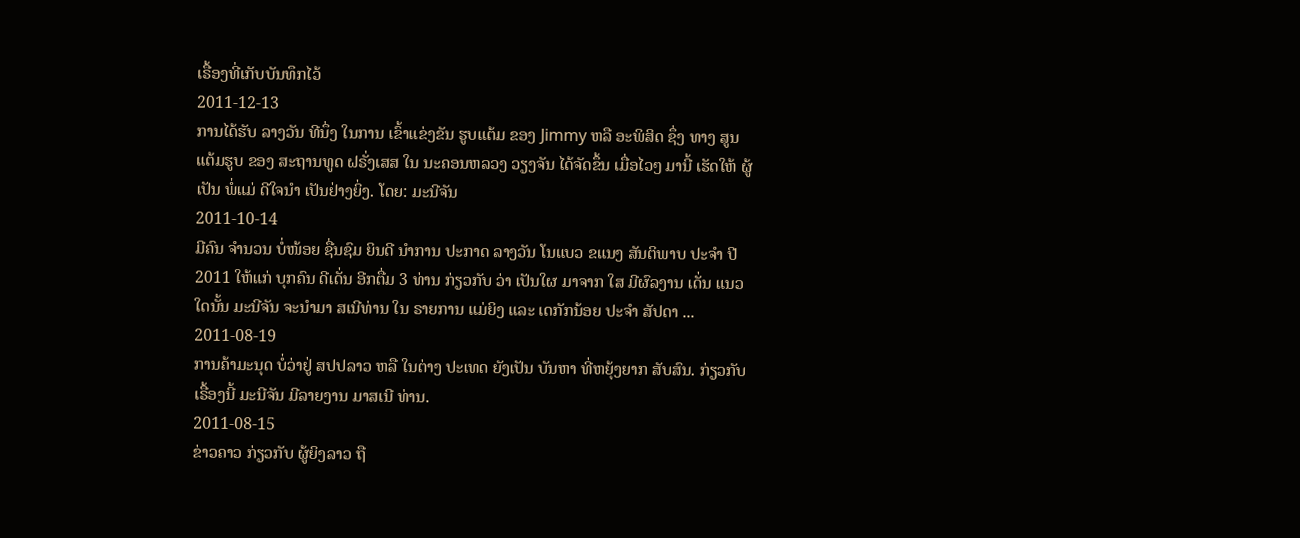ເຣື້ອງທີ່ເກັບບັນທຶກໄວ້
2011-12-13
ການໄດ້ຮັບ ລາງວັນ ທີນຶ່ງ ໃນການ ເຂົ້າແຂ່ງຂັນ ຮູບແຕ້ມ ຂອງ Jimmy ຫລື ອະພິສິດ ຊຶ່ງ ທາງ ສູນແຕ້ມຮູບ ຂອງ ສະຖານທູດ ຝຣັ່ງເສສ ໃນ ນະຄອນຫລວງ ວຽງຈັນ ໄດ້ຈັດຂຶ້ນ ເມື່ອໄວໆ ມານີ້ ເຮັດໃຫ້ ຜູ້ເປັນ ພໍ່ແມ່ ດີໃຈນໍາ ເປັນຢ່າງຍິ່ງ. ໂດຍ: ມະນີຈັນ
2011-10-14
ມີຄົນ ຈໍານວນ ບໍ່ໜ້ອຍ ຊື່ນຊົມ ຍິນດີ ນໍາການ ປະກາດ ລາງວັນ ໂນແບວ ຂແນງ ສັນຕິພາບ ປະຈໍາ ປີ 2011 ໃຫ້ແກ່ ບຸກຄົນ ດີເດັ່ນ ອີກຕື່ມ 3 ທ່ານ ກ່ຽວກັບ ວ່າ ເປັນໃຜ ມາຈາກ ໃສ ມີຜົລງານ ເດັ່ນ ແນວໃດນັ້ນ ມະນີຈັນ ຈະນຳມາ ສເນີທ່ານ ໃນ ຣາຍການ ແມ່ຍິງ ແລະ ເດກັກນ້ອຍ ປະຈຳ ສັປດາ ...
2011-08-19
ການຄ້າມະນຸດ ບໍ່ວ່າຢູ່ ສປປລາວ ຫລື ໃນຕ່າງ ປະເທດ ຍັງເປັນ ບັນຫາ ທີ່ຫຍຸ້ງຍາກ ສັບສົນ. ກ່ຽວກັບ ເຣື້ອງນີ້ ມະນີຈັນ ມີລາຍງານ ມາສເນີ ທ່ານ.
2011-08-15
ຂ່າວຄາວ ກ່ຽວກັບ ຜູ້ຍິງລາວ ຖື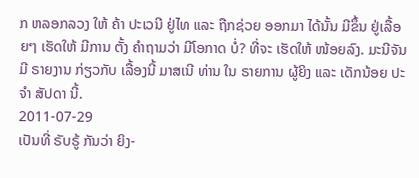ກ ຫລອກລວງ ໃຫ້ ຄ້າ ປະເວນີ ຢູ່ໄທ ແລະ ຖືກຊ່ວຍ ອອກມາ ໄດ້ນັ້ນ ມີຂຶ້ນ ຢູ່ເລື້ອຍໆ ເຮັດໃຫ້ ມີການ ຕັ້ງ ຄໍາຖາມວ່າ ມີໂອກາດ ບໍ່? ທີ່ຈະ ເຮັດໃຫ້ ໜ້ອຍລົງ. ມະນີຈັນ ມີ ຣາຍງານ ກ່ຽວກັບ ເລື້ອງນີ້ ມາສເນີ ທ່ານ ໃນ ຣາຍການ ຜູ້ຍິງ ແລະ ເດັກນ້ອຍ ປະຈໍາ ສັປດາ ນີ້.
2011-07-29
ເປັນທີ່ ຣັບຣູ້ ກັນວ່າ ຍິງ-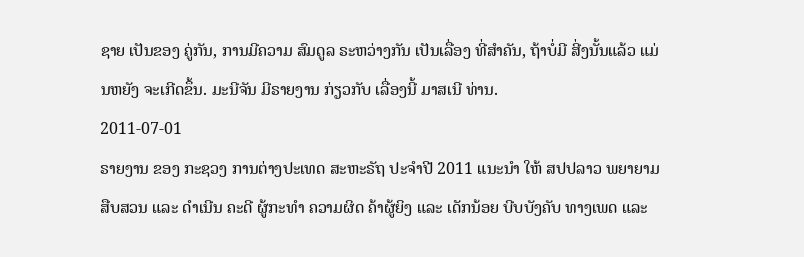ຊາຍ ເປັນຂອງ ຄູ່ກັນ, ການມີຄວາມ ສົມດູລ ຣະຫວ່າງກັນ ເປັນເລື່ອງ ທີ່ສໍາຄັນ, ຖ້າບໍ່ມີ ສີ່ງນັ້ນແລ້ວ ແມ່ນຫຍັງ ຈະເກີດຂຶ້ນ. ມະນີຈັນ ມີຣາຍງານ ກ່ຽວກັບ ເລື່ອງນີ້ ມາສເນີ ທ່ານ.
2011-07-01
ຣາຍງານ ຂອງ ກະຊວງ ການຕ່າງປະເທດ ສະຫະຣັຖ ປະຈໍາປີ 2011 ແນະນໍາ ໃຫ້ ສປປລາວ ພຍາຍາມ ສືບສວນ ແລະ ດໍາເນີນ ຄະດີ ຜູ້ກະທໍາ ຄວາມຜິດ ຄ້າຜູ້ຍິງ ແລະ ເດັກນ້ອຍ ບີບບັງຄັບ ທາງເພດ ແລະ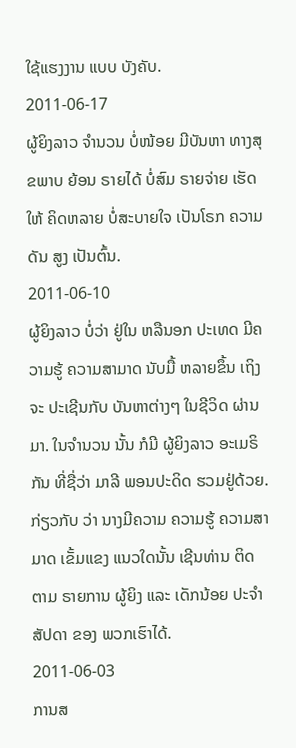ໃຊ້ແຮງງານ ແບບ ບັງຄັບ.
2011-06-17
ຜູ້ຍິງລາວ ຈໍານວນ ບໍ່ໜ້ອຍ ມີບັນຫາ ທາງສຸຂພາບ ຍ້ອນ ຣາຍໄດ້ ບໍ່ສົມ ຣາຍຈ່າຍ ເຮັດໃຫ້ ຄິດຫລາຍ ບໍ່ສະບາຍໃຈ ເປັນໂຣກ ຄວາມດັນ ສູງ ເປັນຕົ້ນ.
2011-06-10
ຜູ້ຍິງລາວ ບໍ່ວ່າ ຢູ່ໃນ ຫລືນອກ ປະເທດ ມີຄວາມຮູ້ ຄວາມສາມາດ ນັບມື້ ຫລາຍຂຶ້ນ ເຖິງຈະ ປະເຊີນກັບ ບັນຫາຕ່າງໆ ໃນຊີວິດ ຜ່ານມາ. ໃນຈໍານວນ ນັ້ນ ກໍມີ ຜູ້ຍິງລາວ ອະເມຣິກັນ ທີ່ຊື່ວ່າ ມາລີ ພອນປະດິດ ຮວມຢູ່ດ້ວຍ. ກ່ຽວກັບ ວ່າ ນາງມີຄວາມ ຄວາມຮູ້ ຄວາມສາມາດ ເຂັ້ມແຂງ ແນວໃດນັ້ນ ເຊີນທ່ານ ຕິດຕາມ ຣາຍການ ຜູ້ຍິງ ແລະ ເດັກນ້ອຍ ປະຈໍາ ສັປດາ ຂອງ ພວກເຮົາໄດ້.
2011-06-03
ການສ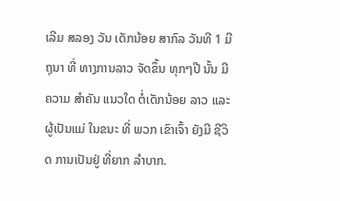ເລີມ ສລອງ ວັນ ເດັກນ້ອຍ ສາກົລ ວັນທີ 1 ມີຖຸນາ ທີ່ ທາງການລາວ ຈັດຂຶ້ນ ທຸກໆປີ ນັ້ນ ມີຄວາມ ສໍາຄັນ ແນວໃດ ຕໍ່ເດັກນ້ອຍ ລາວ ແລະ ຜູ້ເປັນແມ່ ໃນຂນະ ທີ່ ພວກ ເຂົາເຈົ້າ ຍັງມີ ຊີວິດ ການເປັນຢູ່ ທີ່ຍາກ ລໍາບາກ.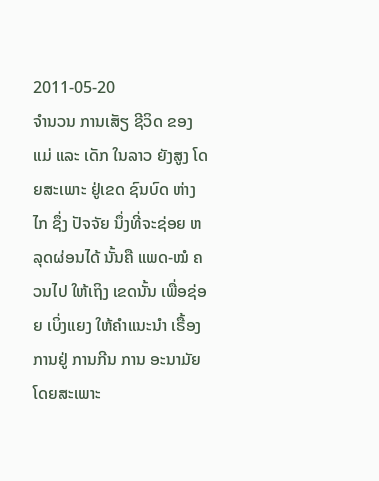2011-05-20
ຈຳນວນ ການເສັຽ ຊີວິດ ຂອງ ແມ່ ແລະ ເດັກ ໃນລາວ ຍັງສູງ ໂດຍສະເພາະ ຢູ່ເຂດ ຊົນບົດ ຫ່າງໄກ ຊຶ່ງ ປັຈຈັຍ ນຶ່ງທີ່ຈະຊ່ອຍ ຫລຸດຜ່ອນໄດ້ ນັ້ນຄື ແພດ-ໝໍ ຄວນໄປ ໃຫ້ເຖິງ ເຂດນັ້ນ ເພື່ອຊ່ອຍ ເບິ່ງແຍງ ໃຫ້ຄຳແນະນຳ ເຣື້ອງ ການຢູ່ ການກີນ ການ ອະນາມັຍ ໂດຍສະເພາະ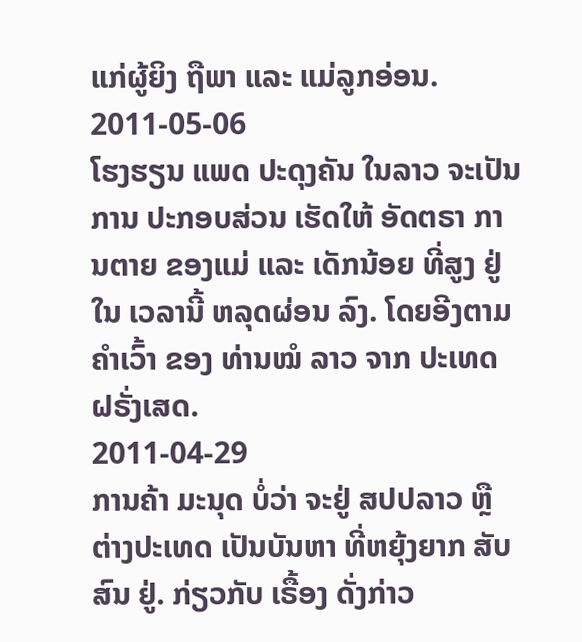ແກ່ຜູ້ຍິງ ຖືພາ ແລະ ແມ່ລູກອ່ອນ.
2011-05-06
ໂຮງຮຽນ ແພດ ປະດຸງຄັນ ໃນລາວ ຈະເປັນການ ປະກອບສ່ວນ ເຮັດໃຫ້ ອັດຕຣາ ການຕາຍ ຂອງແມ່ ແລະ ເດັກນ້ອຍ ທີ່ສູງ ຢູ່ໃນ ເວລານີ້ ຫລຸດຜ່ອນ ລົງ. ໂດຍອີງຕາມ ຄໍາເວົ້າ ຂອງ ທ່ານໝໍ ລາວ ຈາກ ປະເທດ ຝຣັ່ງເສດ.
2011-04-29
ການຄ້າ ມະນຸດ ບໍ່ວ່າ ຈະຢູ່ ສປປລາວ ຫຼື ຕ່າງປະເທດ ເປັນບັນຫາ ທີ່ຫຍຸ້ງຍາກ ສັບສົນ ຢູ່. ກ່ຽວກັບ ເຣື້ອງ ດັ່ງກ່າວ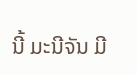ນີ້ ມະນີຈັນ ມີ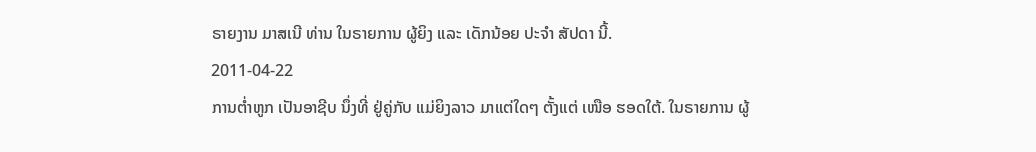ຣາຍງານ ມາສເນີ ທ່ານ ໃນຣາຍການ ຜູ້ຍິງ ແລະ ເດັກນ້ອຍ ປະຈໍາ ສັປດາ ນີ້.
2011-04-22
ການຕໍ່າຫູກ ເປັນອາຊີບ ນຶ່ງທີ່ ຢູ່ຄູ່ກັບ ແມ່ຍິງລາວ ມາແຕ່ໃດໆ ຕັ້ງແຕ່ ເໜືອ ຮອດໃຕ້. ໃນຣາຍການ ຜູ້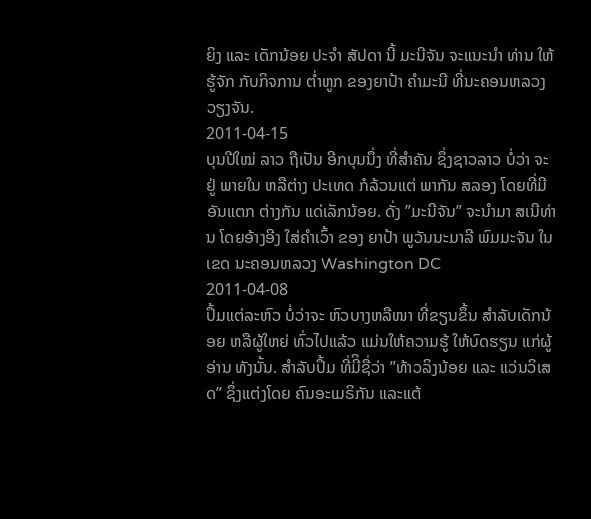ຍິງ ແລະ ເດັກນ້ອຍ ປະຈໍາ ສັປດາ ນີ້ ມະນີຈັນ ຈະແນະນໍາ ທ່ານ ໃຫ້ຮູ້ຈັກ ກັບກິຈການ ຕໍ່າຫູກ ຂອງຍາປ້າ ຄໍາມະນີ ທີ່ນະຄອນຫລວງ ວຽງຈັນ.
2011-04-15
ບຸນປີໃໝ່ ລາວ ຖືເປັນ ອີກບຸນນຶ່ງ ທີ່ສໍາຄັນ ຊຶ່ງຊາວລາວ ບໍ່ວ່າ ຈະຢູ່ ພາຍໃນ ຫລືຕ່າງ ປະເທດ ກໍລ້ວນແຕ່ ພາກັນ ສລອງ ໂດຍທີ່ມີ ອັນແຕກ ຕ່າງກັນ ແດ່ເລັກນ້ອຍ. ດັ່ງ ”ມະນີຈັນ” ຈະນໍາມາ ສເນີທ່ານ ໂດຍອ້າງອີງ ໃສ່ຄໍາເວົ້າ ຂອງ ຍາປ້າ ພູວັນນະມາລີ ພົມມະຈັນ ໃນເຂດ ນະຄອນຫລວງ Washington DC
2011-04-08
ປຶ້ມແຕ່ລະຫົວ ບໍ່ວ່າຈະ ຫົວບາງຫລືໜາ ທີ່ຂຽນຂຶ້ນ ສໍາລັບເດັກນ້ອຍ ຫລືຜູ້ໃຫຍ່ ທົ່ວໄປແລ້ວ ແມ່ນໃຫ້ຄວາມຮູ້ ໃຫ້ບົດຮຽນ ແກ່ຜູ້ອ່ານ ທັງນັ້ນ. ສໍາລັບປຶ້ມ ທີ່ມີິຊື່ວ່າ ”ທ້າວລິງນ້ອຍ ແລະ ແວ່ນວິເສດ” ຊຶ່ງແຕ່ງໂດຍ ຄົນອະເມຣິກັນ ແລະແຕ້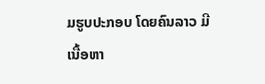ມຮູບປະກອບ ໂດຍຄົນລາວ ມີເນື້ອຫາ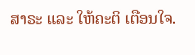ສາຣະ ແລະ ໃຫ້ຄະຕິ ເຕືອນໃຈ.